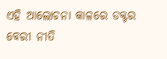ଏହି ଆଲୋଚନା କାଳରେ ଡକ୍ଟର ବେରୀ ନୀତି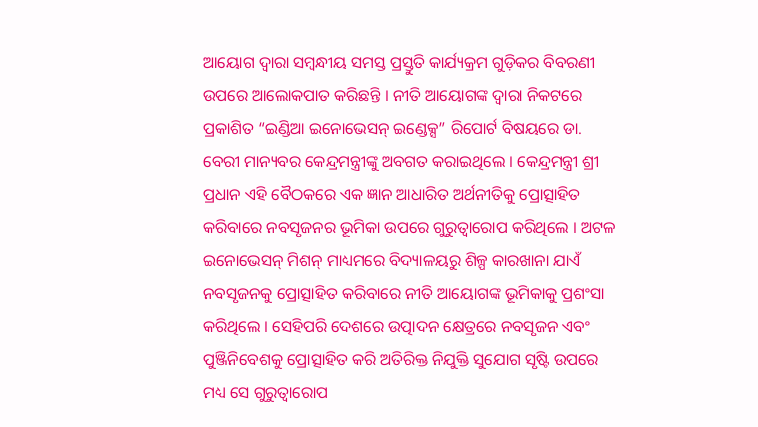ଆୟୋଗ ଦ୍ୱାରା ସମ୍ବନ୍ଧୀୟ ସମସ୍ତ ପ୍ରସ୍ତୁତି କାର୍ଯ୍ୟକ୍ରମ ଗୁଡ଼ିକର ବିବରଣୀ ଉପରେ ଆଲୋକପାତ କରିଛନ୍ତି । ନୀତି ଆୟୋଗଙ୍କ ଦ୍ୱାରା ନିକଟରେ ପ୍ରକାଶିତ “ଇଣ୍ଡିଆ ଇନୋଭେସନ୍ ଇଣ୍ଡେକ୍ସ” ରିପୋର୍ଟ ବିଷୟରେ ଡା. ବେରୀ ମାନ୍ୟବର କେନ୍ଦ୍ରମନ୍ତ୍ରୀଙ୍କୁ ଅବଗତ କରାଇଥିଲେ । କେନ୍ଦ୍ରମନ୍ତ୍ରୀ ଶ୍ରୀ ପ୍ରଧାନ ଏହି ବୈଠକରେ ଏକ ଜ୍ଞାନ ଆଧାରିତ ଅର୍ଥନୀତିକୁ ପ୍ରୋତ୍ସାହିତ କରିବାରେ ନବସୃଜନର ଭୂମିକା ଉପରେ ଗୁରୁତ୍ୱାରୋପ କରିଥିଲେ । ଅଟଳ ଇନୋଭେସନ୍ ମିଶନ୍ ମାଧ୍ୟମରେ ବିଦ୍ୟାଳୟରୁ ଶିଳ୍ପ କାରଖାନା ଯାଏଁ ନବସୃଜନକୁ ପ୍ରୋତ୍ସାହିତ କରିବାରେ ନୀତି ଆୟୋଗଙ୍କ ଭୂମିକାକୁ ପ୍ରଶଂସା କରିଥିଲେ । ସେହିପରି ଦେଶରେ ଉତ୍ପାଦନ କ୍ଷେତ୍ରରେ ନବସୃଜନ ଏବଂ ପୁଞ୍ଜିନିବେଶକୁ ପ୍ରୋତ୍ସାହିତ କରି ଅତିରିକ୍ତ ନିଯୁକ୍ତି ସୁଯୋଗ ସୃଷ୍ଟି ଉପରେ ମଧ୍ୟ ସେ ଗୁରୁତ୍ୱାରୋପ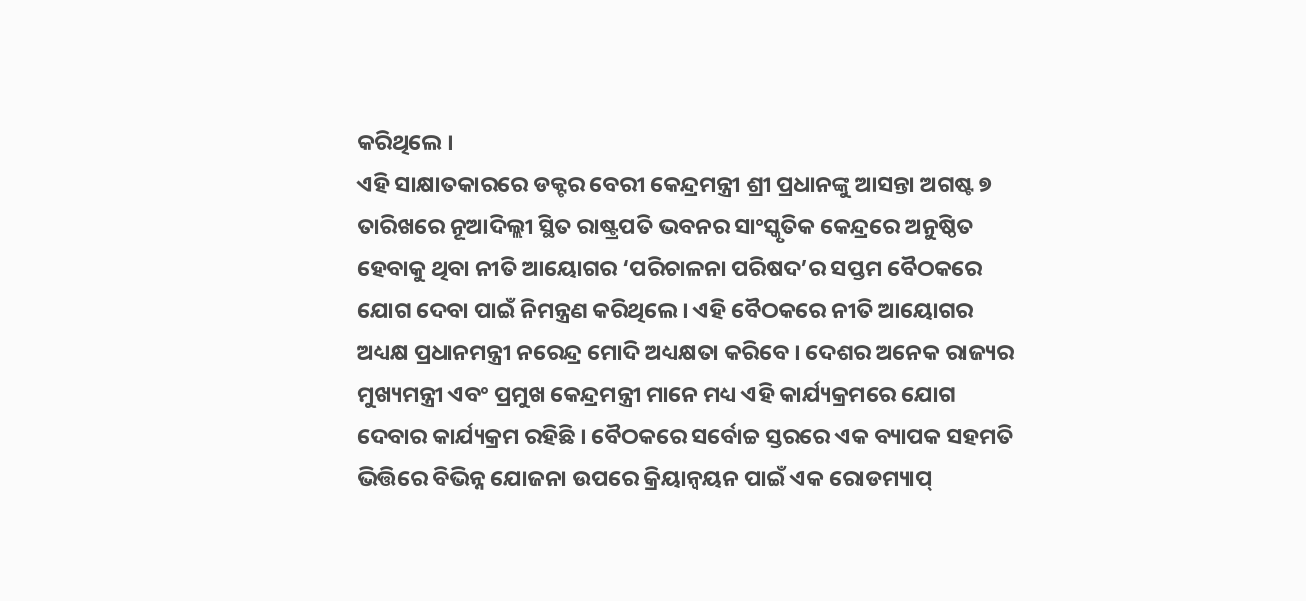କରିଥିଲେ ।
ଏହି ସାକ୍ଷାତକାରରେ ଡକ୍ଟର ବେରୀ କେନ୍ଦ୍ରମନ୍ତ୍ରୀ ଶ୍ରୀ ପ୍ରଧାନଙ୍କୁ ଆସନ୍ତା ଅଗଷ୍ଟ ୭ ତାରିଖରେ ନୂଆଦିଲ୍ଲୀ ସ୍ଥିତ ରାଷ୍ଟ୍ରପତି ଭବନର ସାଂସ୍କୃତିକ କେନ୍ଦ୍ରରେ ଅନୁଷ୍ଠିତ ହେବାକୁ ଥିବା ନୀତି ଆୟୋଗର ‘ପରିଚାଳନା ପରିଷଦ’ର ସପ୍ତମ ବୈଠକରେ ଯୋଗ ଦେବା ପାଇଁ ନିମନ୍ତ୍ରଣ କରିଥିଲେ । ଏହି ବୈଠକରେ ନୀତି ଆୟୋଗର ଅଧ୍ୟକ୍ଷ ପ୍ରଧାନମନ୍ତ୍ରୀ ନରେନ୍ଦ୍ର ମୋଦି ଅଧ୍ୟକ୍ଷତା କରିବେ । ଦେଶର ଅନେକ ରାଜ୍ୟର ମୁଖ୍ୟମନ୍ତ୍ରୀ ଏବଂ ପ୍ରମୁଖ କେନ୍ଦ୍ରମନ୍ତ୍ରୀ ମାନେ ମଧ୍ୟ ଏହି କାର୍ଯ୍ୟକ୍ରମରେ ଯୋଗ ଦେବାର କାର୍ଯ୍ୟକ୍ରମ ରହିଛି । ବୈଠକରେ ସର୍ବୋଚ୍ଚ ସ୍ତରରେ ଏକ ବ୍ୟାପକ ସହମତି ଭିତ୍ତିରେ ବିଭିନ୍ନ ଯୋଜନା ଉପରେ କ୍ରିୟାନ୍ୱୟନ ପାଇଁ ଏକ ରୋଡମ୍ୟାପ୍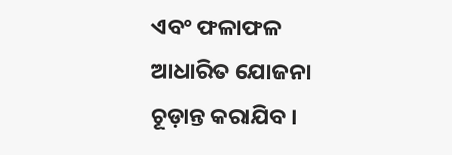ଏବଂ ଫଳାଫଳ ଆଧାରିତ ଯୋଜନା ଚୂଡ଼ାନ୍ତ କରାଯିବ ।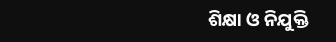ଶିକ୍ଷା ଓ ନିଯୁକ୍ତି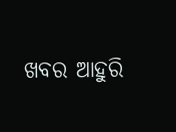ଖବର ଆହୁରି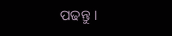ପଢନ୍ତୁ ।